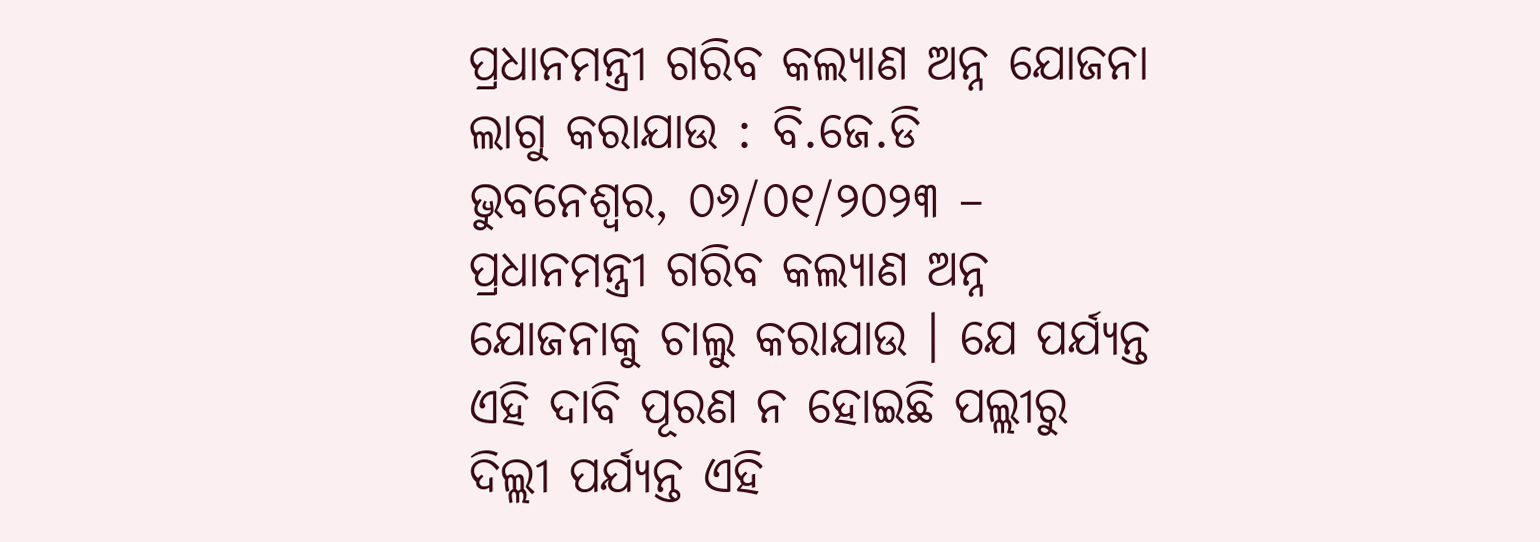ପ୍ରଧାନମନ୍ତ୍ରୀ ଗରିବ କଲ୍ୟାଣ ଅନ୍ନ ଯୋଜନା ଲାଗୁ କରାଯାଉ : ବି.ଜେ.ଡି
ଭୁବନେଶ୍ୱର, ୦୬/୦୧/୨୦୨୩ – ପ୍ରଧାନମନ୍ତ୍ରୀ ଗରିବ କଲ୍ୟାଣ ଅନ୍ନ ଯୋଜନାକୁ ଚାଲୁ କରାଯାଉ । ଯେ ପର୍ଯ୍ୟନ୍ତ ଏହି ଦାବି ପୂରଣ ନ ହୋଇଛି ପଲ୍ଲୀରୁ ଦିଲ୍ଲୀ ପର୍ଯ୍ୟନ୍ତ ଏହି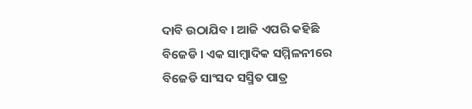ଦାବି ଉଠାଯିବ । ଆଜି ଏପରି କହିଛି ବିଜେଡି । ଏକ ସାମ୍ବାଦିକ ସମ୍ମିଳନୀରେ ବିଜେଡି ସାଂସଦ ସସ୍ମିତ ପାତ୍ର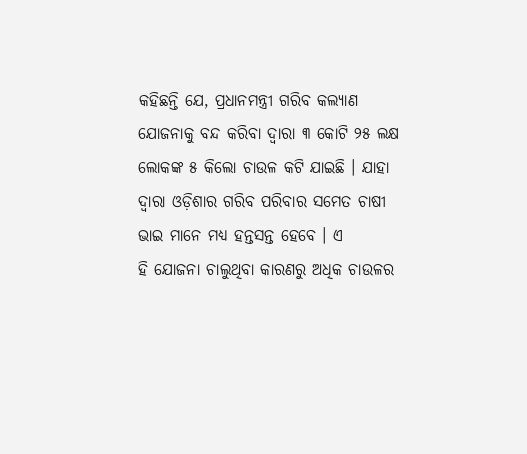କହିଛନ୍ତି ଯେ, ପ୍ରଧାନମନ୍ତ୍ରୀ ଗରିବ କଲ୍ୟାଣ ଯୋଜନାକୁ ବନ୍ଦ କରିବା ଦ୍ୱାରା ୩ କୋଟି ୨୫ ଲକ୍ଷ ଲୋକଙ୍କ ୫ କିଲୋ ଚାଉଳ କଟି ଯାଇଛି । ଯାହା ଦ୍ୱାରା ଓଡ଼ିଶାର ଗରିବ ପରିବାର ସମେତ ଚାଷୀ ଭାଇ ମାନେ ମଧ୍ୟ ହନ୍ତସନ୍ତ ହେବେ । ଏ
ହି ଯୋଜନା ଚାଲୁଥିବା କାରଣରୁ ଅଧିକ ଚାଉଳର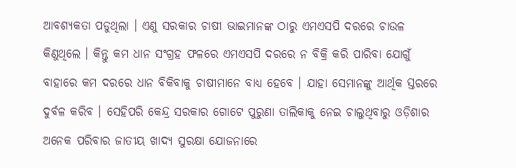ଆବଶ୍ୟକତା ପଡୁଥିଲା । ଏଣୁ ସରକାର ଚାଷୀ ଭାଇମାନଙ୍କ ଠାରୁ ଏମଏସପି ଦରରେ ଚାଉଳ କିଣୁଥିଲେ । କିନ୍ତୁ କମ ଧାନ ସଂଗ୍ରହ ଫଳରେ ଏମଏସପି ଦରରେ ନ ବିକ୍ରି କରି ପାରିବା ଯୋଗୁଁ ବାହାରେ କମ ଦରରେ ଧାନ ବିକିବାକୁ ଚାଷୀମାନେ ବାଧ୍ୟ ହେବେ । ଯାହା ସେମାନଙ୍କୁ ଆର୍ଥିକ ସ୍ତରରେ ଦୁର୍ବଳ କରିବ । ସେହିପରି କେନ୍ଦ୍ର ସରକାର ଗୋଟେ ପୁରୁଣା ତାଲିକାକୁ ନେଇ ଚାଲୁଥିବାରୁ ଓଡ଼ିଶାର ଅନେକ ପରିବାର ଜାତୀୟ ଖାଦ୍ୟ ସୁରକ୍ଷା ଯୋଜନାରେ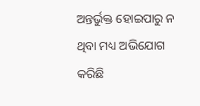ଅନ୍ତର୍ଭୁକ୍ତ ହୋଇପାରୁ ନ ଥିବା ମଧ୍ୟ ଅଭିଯୋଗ କରିଛି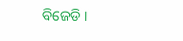ବିଜେଡି ।